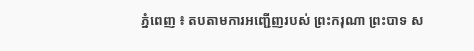ភ្នំពេញ ៖ តបតាមការអញ្ជើញរបស់ ព្រះករុណា ព្រះបាទ ស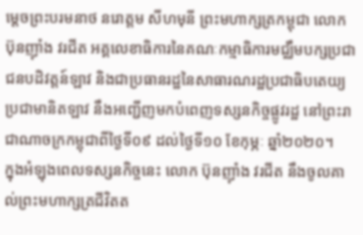ម្តេចព្រះបរមនាថ នរោត្តម សីហមុនី ព្រះមហាក្សត្រកម្ពុជា លោក ប៊ុនញ៉ាំង វរជីត អគ្គលេខាធិការនៃគណៈកម្មាធិការមជ្ឈឹមបក្សប្រជាជនបដិវត្តន៍ឡាវ និងជាប្រធានរដ្ឋនៃសាធារណរដ្ឋប្រជាធិបតេយ្យប្រជាមានិតឡាវ នឹងអញ្ជើញមកបំពេញទស្សនកិច្ចផ្លូវរដ្ឋ នៅព្រះរាជាណាចក្រកម្ពុជាពីថ្ងៃទី០៩ ដល់ថ្ងៃទី១០ ខែកុម្ភៈ ឆ្នាំ២០២០។
ក្នុងអំឡុងពេលទស្សនកិច្ចនេះ លោក ប៊ុនញ៉ាំង វរជីត នឹងចូលគាល់ព្រះមហាក្សត្រជីវិតត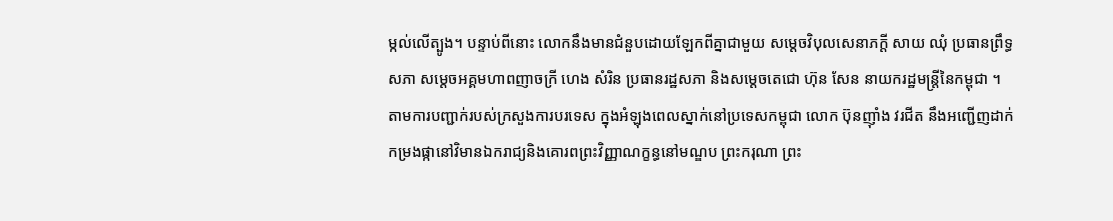ម្កល់លើត្បូង។ បន្ទាប់ពីនោះ លោកនឹងមានជំនួបដោយឡែកពីគ្នាជាមួយ សម្តេចវិបុលសេនាភក្តី សាយ ឈុំ ប្រធានព្រឹទ្ធសភា សម្តេចអគ្គមហាពញាចក្រី ហេង សំរិន ប្រធានរដ្ឋសភា និងសម្តេចតេជោ ហ៊ុន សែន នាយករដ្ឋមន្រ្តីនៃកម្ពុជា ។
តាមការបញ្ជាក់របស់ក្រសួងការបរទេស ក្នុងអំឡុងពេលស្នាក់នៅប្រទេសកម្ពុជា លោក ប៊ុនញ៉ាំង វរជីត នឹងអញ្ជើញដាក់កម្រងផ្កានៅវិមានឯករាជ្យនិងគោរពព្រះវិញ្ញាណក្ខន្ធនៅមណ្ឌប ព្រះករុណា ព្រះ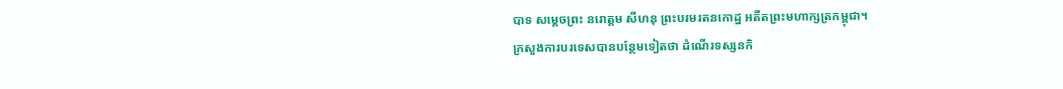បាទ សម្ដេចព្រះ នរោត្ដម សីហនុ ព្រះបរមរតនកោដ្ឋ អតីតព្រះមហាក្សត្រកម្ពុជា។
ក្រសួងការបរទេសបានបន្ថែមទៀតថា ដំណើរទស្សនកិ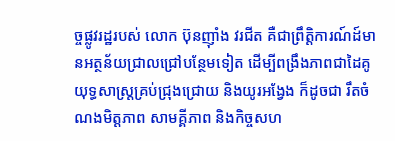ច្ចផ្លូវរដ្ឋរបស់ លោក ប៊ុនញ៉ាំង វរជីត គឺជាព្រឹត្តិការណ៍ដ៍មានអត្ថន័យជ្រាលជ្រៅបន្ថែមទៀត ដើម្បីពង្រឹងភាពជាដៃគូយុទ្ធសាស្រ្តគ្រប់ជ្រុងជ្រោយ និងយូរអង្វែង ក៏ដូចជា រឹតចំណងមិត្តភាព សាមគ្គីភាព និងកិច្ចសហ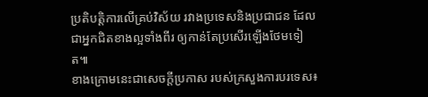ប្រតិបត្តិការលើគ្រប់វិស័យ រវាងប្រទេសនិងប្រជាជន ដែលជាអ្នកជិតខាងល្អទាំងពីរ ឲ្យកាន់តែប្រសើរឡើងថែមទៀត៕
ខាងក្រោមនេះជាសេចក្តីប្រកាស របស់ក្រសួងការបរទេស៖